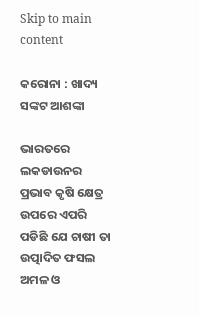Skip to main content

କରୋନା : ଖାଦ୍ୟ ସଙ୍କଟ ଆଶଙ୍କା

ଭାରତରେ ଲକଡାଉନର ପ୍ରଭାବ କୃଷି କ୍ଷେତ୍ର ଉପରେ ଏପରି ପଡିଛି ଯେ ଚାଷୀ ତା ଉତ୍ପାଦିତ ଫସଲ ଅମଳ ଓ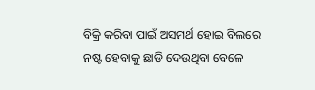ବିକ୍ରି କରିବା ପାଇଁ ଅସମର୍ଥ ହୋଇ ବିଲରେ ନଷ୍ଟ ହେବାକୁ ଛାଡି ଦେଉଥିବା ବେଳେ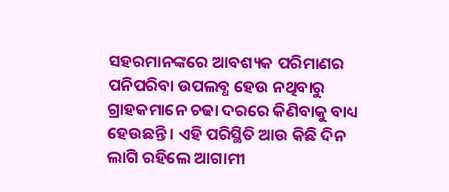ସହରମାନଙ୍କରେ ଆବଶ୍ୟକ ପରିମାଣର ପନିପରିବା ଉପଲବ୍ଧ ହେଉ ନଥିବାରୁ ଗ୍ରାହକମାନେ ଚଢା ଦରରେ କିଣିବାକୁ ବାଧ୍ୟ ହେଉଛନ୍ତି । ଏହି ପରିସ୍ଥିତି ଆଉ କିଛି ଦିନ ଲାଗି ରହିଲେ ଆଗାମୀ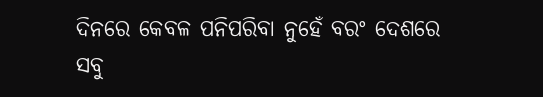ଦିନରେ କେବଳ ପନିପରିବା ନୁହେଁ ବରଂ ଦେଶରେ ସବୁ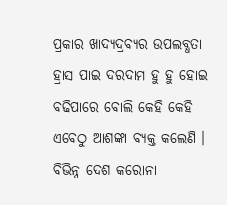ପ୍ରକାର ଖାଦ୍ୟଦ୍ରବ୍ୟର ଉପଲବ୍ଧତା ହ୍ରାସ ପାଇ ଦରଦାମ ହୁ ହୁ ହୋଇ ବଢିପାରେ ବୋଲି କେହି କେହି ଏବେଠୁ ଆଶଙ୍କା ବ୍ୟକ୍ତ କଲେଣି । ବିଭିନ୍ନ ଦେଶ କରୋନା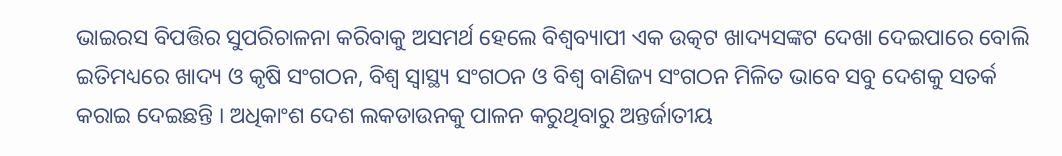ଭାଇରସ ବିପତ୍ତିର ସୁପରିଚାଳନା କରିବାକୁ ଅସମର୍ଥ ହେଲେ ବିଶ୍ୱବ୍ୟାପୀ ଏକ ଉତ୍କଟ ଖାଦ୍ୟସଙ୍କଟ ଦେଖା ଦେଇପାରେ ବୋଲି ଇତିମଧ୍ୟରେ ଖାଦ୍ୟ ଓ କୃଷି ସଂଗଠନ, ବିଶ୍ୱ ସ୍ୱାସ୍ଥ୍ୟ ସଂଗଠନ ଓ ବିଶ୍ୱ ବାଣିଜ୍ୟ ସଂଗଠନ ମିଳିତ ଭାବେ ସବୁ ଦେଶକୁ ସତର୍କ କରାଇ ଦେଇଛନ୍ତି । ଅଧିକାଂଶ ଦେଶ ଲକଡାଉନକୁ ପାଳନ କରୁଥିବାରୁ ଅନ୍ତର୍ଜାତୀୟ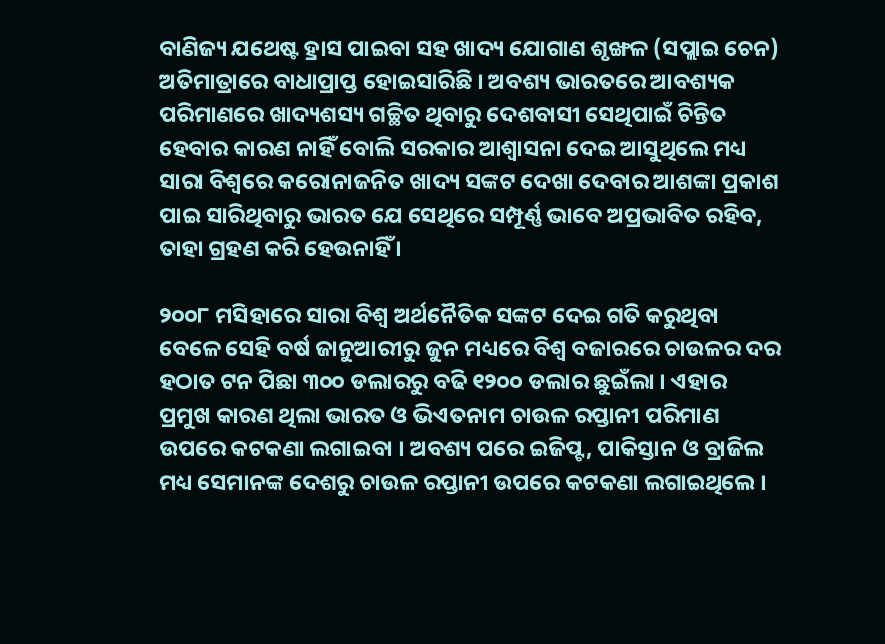ବାଣିଜ୍ୟ ଯଥେଷ୍ଟ ହ୍ରାସ ପାଇବା ସହ ଖାଦ୍ୟ ଯୋଗାଣ ଶୃଙ୍ଖଳ (ସପ୍ଲାଇ ଚେନ) ଅତିମାତ୍ରାରେ ବାଧାପ୍ରାପ୍ତ ହୋଇସାରିଛି । ଅବଶ୍ୟ ଭାରତରେ ଆବଶ୍ୟକ ପରିମାଣରେ ଖାଦ୍ୟଶସ୍ୟ ଗଚ୍ଛିତ ଥିବାରୁ ଦେଶବାସୀ ସେଥିପାଇଁ ଚିନ୍ତିତ ହେବାର କାରଣ ନାହିଁ ବୋଲି ସରକାର ଆଶ୍ୱାସନା ଦେଇ ଆସୁଥିଲେ ମଧ୍ୟ ସାରା ବିଶ୍ୱରେ କରୋନାଜନିତ ଖାଦ୍ୟ ସଙ୍କଟ ଦେଖା ଦେବାର ଆଶଙ୍କା ପ୍ରକାଶ ପାଇ ସାରିଥିବାରୁ ଭାରତ ଯେ ସେଥିରେ ସମ୍ପୂର୍ଣ୍ଣ ଭାବେ ଅପ୍ରଭାବିତ ରହିବ, ତାହା ଗ୍ରହଣ କରି ହେଉନାହିଁ ।

୨୦୦୮ ମସିହାରେ ସାରା ବିଶ୍ୱ ଅର୍ଥନୈତିକ ସଙ୍କଟ ଦେଇ ଗତି କରୁଥିବା ବେଳେ ସେହି ବର୍ଷ ଜାନୁଆରୀରୁ ଜୁନ ମଧ୍ୟରେ ବିଶ୍ୱ ବଜାରରେ ଚାଉଳର ଦର ହଠାତ ଟନ ପିଛା ୩୦୦ ଡଲାରରୁ ବଢି ୧୨୦୦ ଡଲାର ଛୁଇଁଲା । ଏହାର ପ୍ରମୁଖ କାରଣ ଥିଲା ଭାରତ ଓ ଭିଏତନାମ ଚାଉଳ ରପ୍ତାନୀ ପରିମାଣ ଉପରେ କଟକଣା ଲଗାଇବା । ଅବଶ୍ୟ ପରେ ଇଜିପ୍ଟ, ପାକିସ୍ତାନ ଓ ବ୍ରାଜିଲ ମଧ୍ୟ ସେମାନଙ୍କ ଦେଶରୁ ଚାଉଳ ରପ୍ତାନୀ ଉପରେ କଟକଣା ଲଗାଇଥିଲେ ।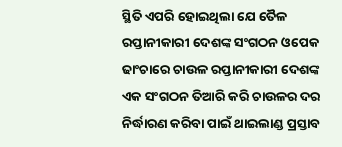ସ୍ଥିତି ଏପରି ହୋଇଥିଲା ଯେ ତୈଳ ରପ୍ତାନୀକାରୀ ଦେଶଙ୍କ ସଂଗଠନ ଓପେକ ଢାଂଚାରେ ଚାଉଳ ରପ୍ତାନୀକାରୀ ଦେଶଙ୍କ ଏକ ସଂଗଠନ ତିଆରି କରି ଚାଉଳର ଦର ନିର୍ଦ୍ଧାରଣ କରିବା ପାଇଁ ଥାଇଲାଣ୍ଡ ପ୍ରସ୍ତାବ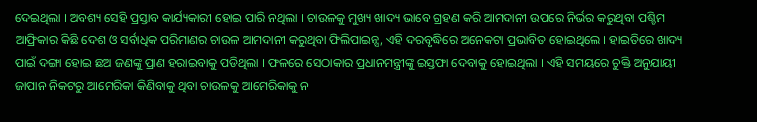ଦେଇଥିଲା । ଅବଶ୍ୟ ସେହି ପ୍ରସ୍ତାବ କାର୍ଯ୍ୟକାରୀ ହୋଇ ପାରି ନଥିଲା । ଚାଉଳକୁ ମୁଖ୍ୟ ଖାଦ୍ୟ ଭାବେ ଗ୍ରହଣ କରି ଆମଦାନୀ ଉପରେ ନିର୍ଭର କରୁଥିବା ପଶ୍ଚିମ ଆଫ୍ରିକାର କିଛି ଦେଶ ଓ ସର୍ବାଧିକ ପରିମାଣର ଚାଉଳ ଆମଦାନୀ କରୁଥିବା ଫିଲିପାଇନ୍ସ, ଏହି ଦରବୃଦ୍ଧିରେ ଅନେକଟା ପ୍ରଭାବିତ ହୋଇଥିଲେ । ହାଇତିରେ ଖାଦ୍ୟ ପାଇଁ ଦଙ୍ଗା ହୋଇ ଛଅ ଜଣଙ୍କୁ ପ୍ରାଣ ହରାଇବାକୁ ପଡିଥିଲା । ଫଳରେ ସେଠାକାର ପ୍ରଧାନମନ୍ତ୍ରୀଙ୍କୁ ଇସ୍ତଫା ଦେବାକୁ ହୋଇଥିଲା । ଏହି ସମୟରେ ଚୁକ୍ତି ଅନୁଯାୟୀ ଜାପାନ ନିକଟରୁ ଆମେରିକା କିଣିବାକୁ ଥିବା ଚାଉଳକୁ ଆମେରିକାକୁ ନ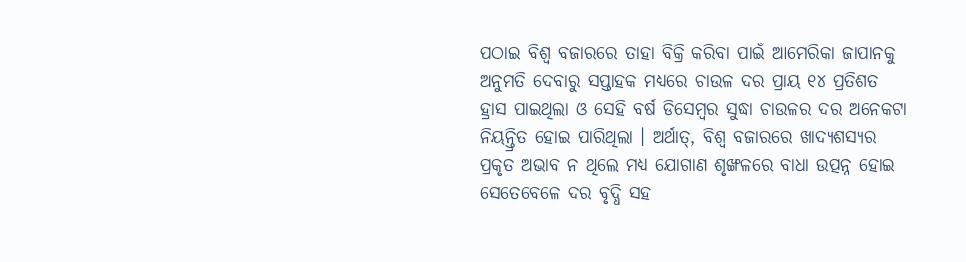ପଠାଇ ବିଶ୍ୱ ବଜାରରେ ତାହା ବିକ୍ରି କରିବା ପାଇଁ ଆମେରିକା ଜାପାନକୁ ଅନୁମତି ଦେବାରୁ ସପ୍ତାହକ ମଧ୍ୟରେ ଚାଉଳ ଦର ପ୍ରାୟ ୧୪ ପ୍ରତିଶତ ହ୍ରାସ ପାଇଥିଲା ଓ ସେହି ବର୍ଷ ଡିସେମ୍ବର ସୁଦ୍ଧା ଚାଉଳର ଦର ଅନେକଟା ନିୟନ୍ତ୍ରିତ ହୋଇ ପାରିଥିଲା । ଅର୍ଥାତ୍‌, ବିଶ୍ୱ ବଜାରରେ ଖାଦ୍ୟଶସ୍ୟର ପ୍ରକୃତ ଅଭାବ ନ ଥିଲେ ମଧ୍ୟ ଯୋଗାଣ ଶୃଙ୍ଖଳରେ ବାଧା ଉତ୍ପନ୍ନ ହୋଇ ସେତେବେଳେ ଦର ବୃଦ୍ଧି ସହ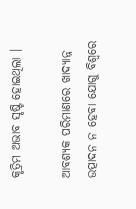କୃତ୍ରିମ ଅଭାବ ସୃଷ୍ଟି ହୋଇଥିଲା ।

ଆବଶ୍ୟକ ପରିମାଣରେ ଖାଦ୍ୟାନ୍ନ ଉତ୍ପାଦନ ନ ହେବା ଯୋଗୁ ବିଶ୍ୱରେ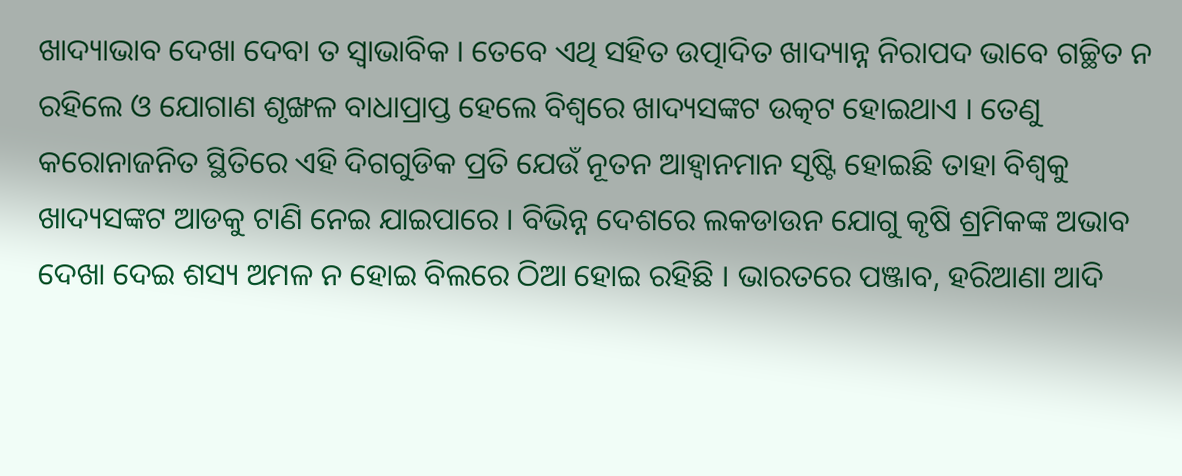ଖାଦ୍ୟାଭାବ ଦେଖା ଦେବା ତ ସ୍ୱାଭାବିକ । ତେବେ ଏଥି ସହିତ ଉତ୍ପାଦିତ ଖାଦ୍ୟାନ୍ନ ନିରାପଦ ଭାବେ ଗଚ୍ଛିତ ନ ରହିଲେ ଓ ଯୋଗାଣ ଶୃଙ୍ଖଳ ବାଧାପ୍ରାପ୍ତ ହେଲେ ବିଶ୍ୱରେ ଖାଦ୍ୟସଙ୍କଟ ଉତ୍କଟ ହୋଇଥାଏ । ତେଣୁ କରୋନାଜନିତ ସ୍ଥିତିରେ ଏହି ଦିଗଗୁଡିକ ପ୍ରତି ଯେଉଁ ନୂତନ ଆହ୍ୱାନମାନ ସୃଷ୍ଟି ହୋଇଛି ତାହା ବିଶ୍ୱକୁ ଖାଦ୍ୟସଙ୍କଟ ଆଡକୁ ଟାଣି ନେଇ ଯାଇପାରେ । ବିଭିନ୍ନ ଦେଶରେ ଲକଡାଉନ ଯୋଗୁ କୃଷି ଶ୍ରମିକଙ୍କ ଅଭାବ ଦେଖା ଦେଇ ଶସ୍ୟ ଅମଳ ନ ହୋଇ ବିଲରେ ଠିଆ ହୋଇ ରହିଛି । ଭାରତରେ ପଞ୍ଜାବ, ହରିଆଣା ଆଦି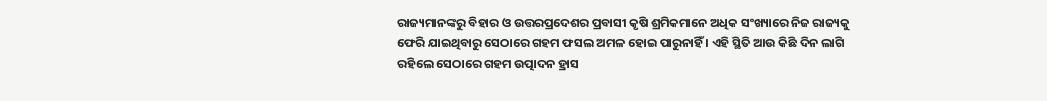ରାଜ୍ୟମାନଙ୍କରୁ ବିହାର ଓ ଉତ୍ତରପ୍ରଦେଶର ପ୍ରବାସୀ କୃଷି ଶ୍ରମିକମାନେ ଅଧିକ ସଂଖ୍ୟାରେ ନିଜ ରାଜ୍ୟକୁ ଫେରି ଯାଇଥିବାରୁ ସେଠାରେ ଗହମ ଫସଲ ଅମଳ ହୋଇ ପାରୁନାହିଁ । ଏହି ସ୍ଥିତି ଆଉ କିଛି ଦିନ ଲାଗି ରହିଲେ ସେଠାରେ ଗହମ ଉତ୍ପାଦନ ହ୍ରାସ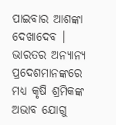ପାଇବାର ଆଶଙ୍କା ଦେଖାଦେବ । ଭାରତର ଅନ୍ୟାନ୍ୟ ପ୍ରଦେଶମାନଙ୍କରେ ମଧ୍ୟ କୃଷି ଶ୍ରମିକଙ୍କ ଅଭାବ ଯୋଗୁ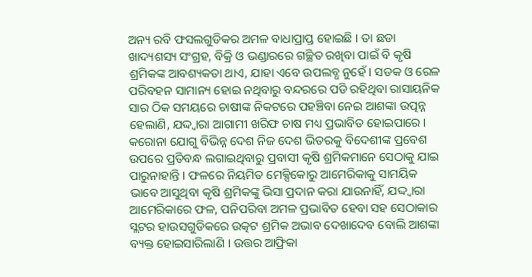ଅନ୍ୟ ରବି ଫସଲଗୁଡିକର ଅମଳ ବାଧାପ୍ରାପ୍ତ ହୋଇଛି । ତା ଛଡା ଖାଦ୍ୟଶସ୍ୟ ସଂଗ୍ରହ, ବିକ୍ରି ଓ ଭଣ୍ଡାରରେ ଗଚ୍ଛିତ ରଖିବା ପାଇଁ ବି କୃଷି ଶ୍ରମିକଙ୍କ ଆବଶ୍ୟକତା ଥାଏ, ଯାହା ଏବେ ଉପଲବ୍ଧ ନୁହେଁ । ସଡକ ଓ ରେଳ ପରିବହନ ସାମାନ୍ୟ ହୋଇ ନଥିବାରୁ ବନ୍ଦରରେ ପଡି ରହିଥିବା ରାସାୟନିକ ସାର ଠିକ ସମୟରେ ଚାଷୀଙ୍କ ନିକଟରେ ପହଞ୍ଚିବା ନେଇ ଆଶଙ୍କା ଉତ୍ପନ୍ନ ହେଲାଣି, ଯଦ୍ଦ୍ୱାରା ଆଗାମୀ ଖରିଫ ଚାଷ ମଧ୍ୟ ପ୍ରଭାବିତ ହୋଇପାରେ । କରୋନା ଯୋଗୁ ବିଭିନ୍ନ ଦେଶ ନିଜ ଦେଶ ଭିତରକୁ ବିଦେଶୀଙ୍କ ପ୍ରବେଶ ଉପରେ ପ୍ରତିବନ୍ଧ ଲଗାଇଥିବାରୁ ପ୍ରବାସୀ କୃଷି ଶ୍ରମିକମାନେ ସେଠାକୁ ଯାଇ ପାରୁନାହାନ୍ତି । ଫଳରେ ନିୟମିତ ମେକ୍ସିକୋରୁ ଆମେରିକାକୁ ସାମୟିକ ଭାବେ ଆସୁଥିବା କୃଷି ଶ୍ରମିକଙ୍କୁ ଭିସା ପ୍ରଦାନ କରା ଯାଉନାହିଁ, ଯଦ୍ଦ୍ୱାରା ଆମେରିକାରେ ଫଳ, ପନିପରିବା ଅମଳ ପ୍ରଭାବିତ ହେବା ସହ ସେଠାକାର ସ୍ଲଟର ହାଉସଗୁଡିକରେ ଉତ୍କଟ ଶ୍ରମିକ ଅଭାବ ଦେଖାଦେବ ବୋଲି ଆଶଙ୍କା ବ୍ୟକ୍ତ ହୋଇସାରିଲାଣି । ଉତ୍ତର ଆଫ୍ରିକା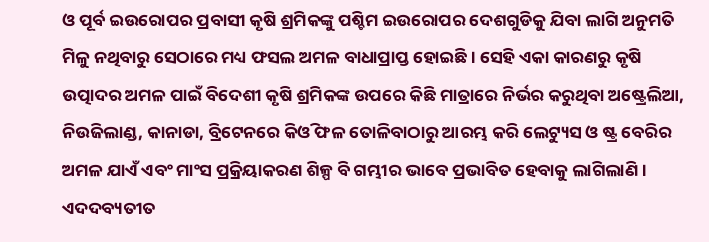ଓ ପୂର୍ବ ଇଉରୋପର ପ୍ରବାସୀ କୃଷି ଶ୍ରମିକଙ୍କୁ ପଶ୍ଚିମ ଇଉରୋପର ଦେଶଗୁଡିକୁ ଯିବା ଲାଗି ଅନୁମତି ମିଳୁ ନଥିବାରୁ ସେଠାରେ ମଧ୍ୟ ଫସଲ ଅମଳ ବାଧାପ୍ରାପ୍ତ ହୋଇଛି । ସେହି ଏକା କାରଣରୁ କୃଷି ଉତ୍ପାଦର ଅମଳ ପାଇଁ ବିଦେଶୀ କୃଷି ଶ୍ରମିକଙ୍କ ଉପରେ କିଛି ମାତ୍ରାରେ ନିର୍ଭର କରୁଥିବା ଅଷ୍ଟ୍ରେଲିଆ, ନିଉଜିଲାଣ୍ଡ, କାନାଡା, ବ୍ରିଟେନରେ କିଓି ଫଳ ତୋଳିବାଠାରୁ ଆରମ୍ଭ କରି ଲେଟ୍ୟୁସ ଓ ଷ୍ଟ୍ର ବେରିର ଅମଳ ଯାଏଁ ଏବଂ ମାଂସ ପ୍ରକ୍ରିୟାକରଣ ଶିଳ୍ପ ବି ଗମ୍ଭୀର ଭାବେ ପ୍ରଭାବିତ ହେବାକୁ ଲାଗିଲାଣି । ଏଦଦବ୍ୟତୀତ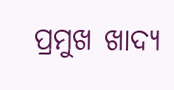ପ୍ରମୁଖ ଖାଦ୍ୟ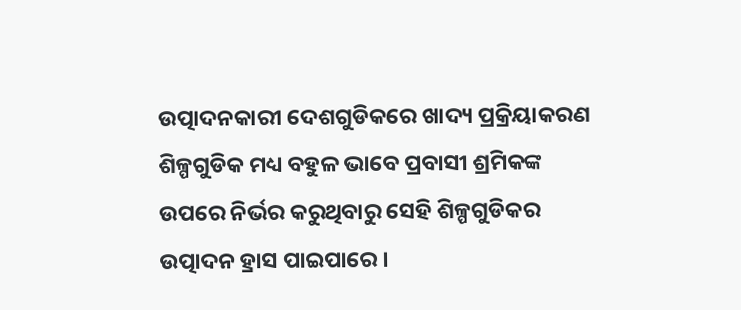ଉତ୍ପାଦନକାରୀ ଦେଶଗୁଡିକରେ ଖାଦ୍ୟ ପ୍ରକ୍ରିୟାକରଣ ଶିଳ୍ପଗୁଡିକ ମଧ୍ୟ ବହୁଳ ଭାବେ ପ୍ରବାସୀ ଶ୍ରମିକଙ୍କ ଉପରେ ନିର୍ଭର କରୁଥିବାରୁ ସେହି ଶିଳ୍ପଗୁଡିକର ଉତ୍ପାଦନ ହ୍ରାସ ପାଇପାରେ ।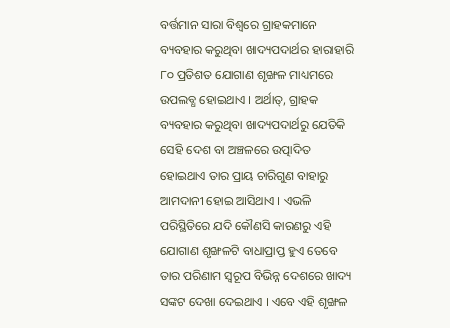ବର୍ତ୍ତମାନ ସାରା ବିଶ୍ୱରେ ଗ୍ରାହକମାନେ ବ୍ୟବହାର କରୁଥିବା ଖାଦ୍ୟପଦାର୍ଥର ହାରାହାରି ୮୦ ପ୍ରତିଶତ ଯୋଗାଣ ଶୃଙ୍ଖଳ ମାଧ୍ୟମରେ ଉପଲବ୍ଧ ହୋଇଥାଏ । ଅର୍ଥାତ୍‌, ଗ୍ରାହକ ବ୍ୟବହାର କରୁଥିବା ଖାଦ୍ୟପଦାର୍ଥରୁ ଯେତିକି ସେହି ଦେଶ ବା ଅଞ୍ଚଳରେ ଉତ୍ପାଦିତ ହୋଇଥାଏ ତାର ପ୍ରାୟ ଚାରିଗୁଣ ବାହାରୁ ଆମଦାନୀ ହୋଇ ଆସିଥାଏ । ଏଭଳି ପରିସ୍ଥିତିରେ ଯଦି କୌଣସି କାରଣରୁ ଏହି ଯୋଗାଣ ଶୃଙ୍ଖଳଟି ବାଧାପ୍ରାପ୍ତ ହୁଏ ତେବେ ତାର ପରିଣାମ ସ୍ୱରୂପ ବିଭିନ୍ନ ଦେଶରେ ଖାଦ୍ୟ ସଙ୍କଟ ଦେଖା ଦେଇଥାଏ । ଏବେ ଏହି ଶୃଙ୍ଖଳ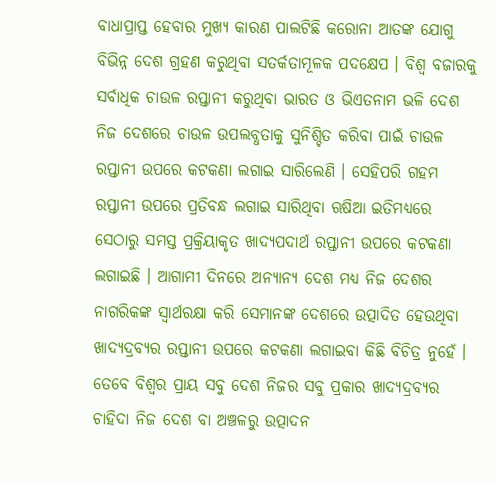ବାଧାପ୍ରାପ୍ତ ହେବାର ମୁଖ୍ୟ କାରଣ ପାଲଟିଛି କରୋନା ଆତଙ୍କ ଯୋଗୁ ବିଭିନ୍ନ ଦେଶ ଗ୍ରହଣ କରୁଥିବା ସତର୍କତାମୂଳକ ପଦକ୍ଷେପ । ବିଶ୍ୱ ବଜାରକୁ ସର୍ବାଧିକ ଚାଉଳ ରପ୍ତାନୀ କରୁଥିବା ଭାରତ ଓ ଭିଏତନାମ ଭଳି ଦେଶ ନିଜ ଦେଶରେ ଚାଉଳ ଉପଲବ୍ଧତାକୁ ସୁନିଶ୍ଚିତ କରିବା ପାଇଁ ଚାଉଳ ରପ୍ତାନୀ ଉପରେ କଟକଣା ଲଗାଇ ସାରିଲେଣି । ସେହିପରି ଗହମ ରପ୍ତାନୀ ଉପରେ ପ୍ରତିବନ୍ଧ ଲଗାଇ ସାରିଥିବା ଋଷିଆ ଇତିମଧ୍ୟରେ ସେଠାରୁ ସମସ୍ତ ପ୍ରକ୍ରିୟାକୃତ ଖାଦ୍ୟପଦାର୍ଥ ରପ୍ତାନୀ ଉପରେ କଟକଣା ଲଗାଇଛି । ଆଗାମୀ ଦିନରେ ଅନ୍ୟାନ୍ୟ ଦେଶ ମଧ୍ୟ ନିଜ ଦେଶର ନାଗରିକଙ୍କ ସ୍ୱାର୍ଥରକ୍ଷା କରି ସେମାନଙ୍କ ଦେଶରେ ଉତ୍ପାଦିତ ହେଉଥିବା ଖାଦ୍ୟଦ୍ରବ୍ୟର ରପ୍ତାନୀ ଉପରେ କଟକଣା ଲଗାଇବା କିଛି ବିଚିତ୍ର ନୁହେଁ । ତେବେ ବିଶ୍ୱର ପ୍ରାୟ ସବୁ ଦେଶ ନିଜର ସବୁ ପ୍ରକାର ଖାଦ୍ୟଦ୍ରବ୍ୟର ଚାହିଦା ନିଜ ଦେଶ ବା ଅଞ୍ଚଳରୁ ଉତ୍ପାଦନ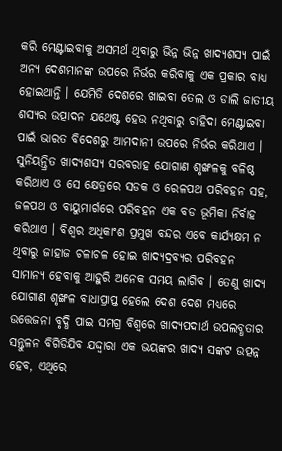କରି ମେଣ୍ଟାଇବାକୁ ଅସମର୍ଥ ଥିବାରୁ ଭିନ୍ନ ଭିନ୍ନ ଖାଦ୍ୟଶସ୍ୟ ପାଇଁ ଅନ୍ୟ ଦେଶମାନଙ୍କ ଉପରେ ନିର୍ଭର କରିବାକୁ ଏକ ପ୍ରକାର ବାଧ୍ୟ ହୋଇଥାନ୍ତି । ଯେମିତି ଦେଶରେ ଖାଇବା ତେଲ ଓ ଡାଲି ଜାତୀୟ ଶସ୍ୟର ଉତ୍ପାଦନ ଯଥେଷ୍ଟ ହେଉ ନଥିବାରୁ ଚାହିଦା ମେଣ୍ଟାଇବା ପାଇଁ ଭାରତ ବିଦେଶରୁ ଆମଦାନୀ ଉପରେ ନିର୍ଭର କରିଥାଏ । ସୁନିୟନ୍ତ୍ରିତ ଖାଦ୍ୟଶସ୍ୟ ସରବରାହ ଯୋଗାଣ ଶୃଙ୍ଖଳକୁ ବଳିଷ୍ଠ କରିଥାଏ ଓ ସେ କ୍ଷେତ୍ରରେ ସଡକ ଓ ରେଳପଥ ପରିବହନ ସହ, ଜଳପଥ ଓ ବାୟୁମାର୍ଗରେ ପରିବହନ ଏକ ବଡ ଭୂମିକା ନିର୍ବାହ କରିଥାଏ । ବିଶ୍ୱର ଅଧିକାଂଶ ପ୍ରମୁଖ ବନ୍ଦର ଏବେ କାର୍ଯ୍ୟକ୍ଷମ ନ ଥିବାରୁ ଜାହାଜ ଚଳାଚଳ ହୋଇ ଖାଦ୍ୟଦ୍ରବ୍ୟର ପରିବହନ ସାମାନ୍ୟ ହେବାକୁ ଆହୁରି ଅନେକ ସମୟ ଲାଗିବ । ତେଣୁ ଖାଦ୍ୟ ଯୋଗାଣ ଶୃଙ୍ଖଳ ବାଧାପ୍ରାପ୍ତ ହେଲେ ଦେଶ ଦେଶ ମଧ୍ୟରେ ଉତ୍ତେଜନା ବୃଦ୍ଧି ପାଇ ସମଗ୍ର ବିଶ୍ୱରେ ଖାଦ୍ୟପଦାର୍ଥ ଉପଲବ୍ଧତାର ସନ୍ତୁଳନ ବିଗିଡିଯିବ ଯଦ୍ଦ୍ୱାରା ଏକ ଭୟଙ୍କର ଖାଦ୍ୟ ସଙ୍କଟ ଉତ୍ପନ୍ନ ହେବ, ଏଥିରେ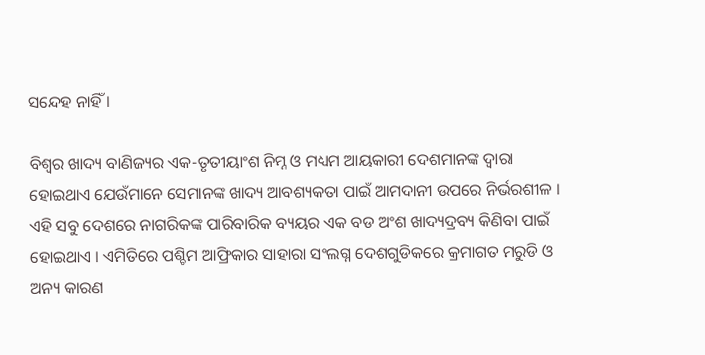ସନ୍ଦେହ ନାହିଁ ।

ବିଶ୍ୱର ଖାଦ୍ୟ ବାଣିଜ୍ୟର ଏକ-ତୃତୀୟାଂଶ ନିମ୍ନ ଓ ମଧ୍ୟମ ଆୟକାରୀ ଦେଶମାନଙ୍କ ଦ୍ୱାରା ହୋଇଥାଏ ଯେଉଁମାନେ ସେମାନଙ୍କ ଖାଦ୍ୟ ଆବଶ୍ୟକତା ପାଇଁ ଆମଦାନୀ ଉପରେ ନିର୍ଭରଶୀଳ । ଏହି ସବୁ ଦେଶରେ ନାଗରିକଙ୍କ ପାରିବାରିକ ବ୍ୟୟର ଏକ ବଡ ଅଂଶ ଖାଦ୍ୟଦ୍ରବ୍ୟ କିଣିବା ପାଇଁ ହୋଇଥାଏ । ଏମିତିରେ ପଶ୍ଚିମ ଆଫ୍ରିକାର ସାହାରା ସଂଲଗ୍ନ ଦେଶଗୁଡିକରେ କ୍ରମାଗତ ମରୁଡି ଓ ଅନ୍ୟ କାରଣ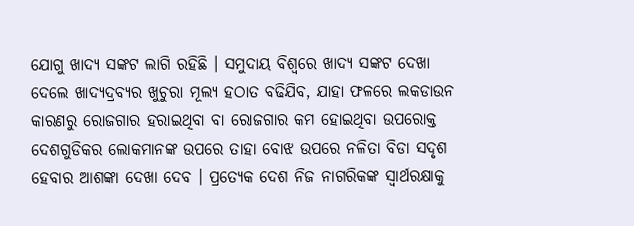ଯୋଗୁ ଖାଦ୍ୟ ସଙ୍କଟ ଲାଗି ରହିଛି । ସମୁଦାୟ ବିଶ୍ୱରେ ଖାଦ୍ୟ ସଙ୍କଟ ଦେଖା ଦେଲେ ଖାଦ୍ୟଦ୍ରବ୍ୟର ଖୁଚୁରା ମୂଲ୍ୟ ହଠାତ ବଢିଯିବ, ଯାହା ଫଳରେ ଲକଡାଉନ କାରଣରୁ ରୋଜଗାର ହରାଇଥିବା ବା ରୋଜଗାର କମ ହୋଇଥିବା ଉପରୋକ୍ତ ଦେଶଗୁଡିକର ଲୋକମାନଙ୍କ ଉପରେ ତାହା ବୋଝ ଉପରେ ନଳିତା ବିଡା ସଦୃଶ ହେବାର ଆଶଙ୍କା ଦେଖା ଦେବ । ପ୍ରତ୍ୟେକ ଦେଶ ନିଜ ନାଗରିକଙ୍କ ସ୍ୱାର୍ଥରକ୍ଷାକୁ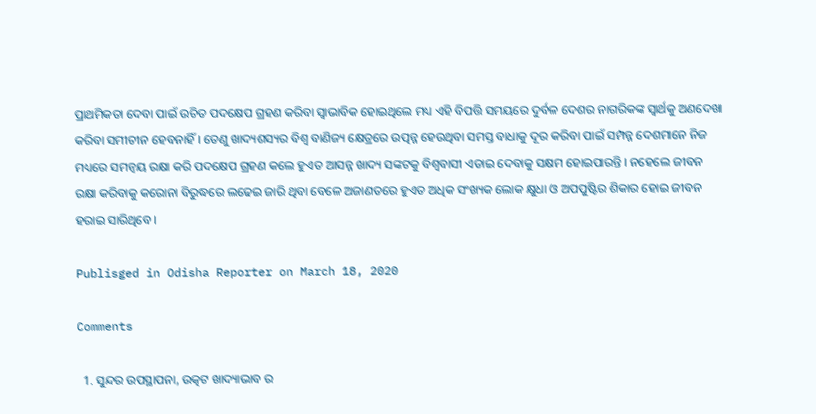ପ୍ରାଥମିକତା ଦେବା ପାଇଁ ଉଚିତ ପଦକ୍ଷେପ ଗ୍ରହଣ କରିବା ସ୍ୱାଭାବିକ ହୋଇଥିଲେ ମଧ୍ୟ ଏହି ବିପତ୍ତି ସମୟରେ ଦୁର୍ବଳ ଦେଶର ନାଗରିକଙ୍କ ସ୍ୱାର୍ଥକୁ ଅଣଦେଖା କରିବା ସମୀଚୀନ ହେବନାହିଁ । ତେଣୁ ଖାଦ୍ୟଶସ୍ୟର ବିଶ୍ୱ ବାଣିଜ୍ୟ କ୍ଷେତ୍ରରେ ଉତ୍ପନ୍ନ ହେଉଥିବା ସମସ୍ତ ବାଧାକୁ ଦୂର କରିବା ପାଇଁ ସମ୍ପନ୍ନ ଦେଶମାନେ ନିଜ ମଧ୍ୟରେ ସମନ୍ୱୟ ରକ୍ଷା କରି ପଦକ୍ଷେପ ଗ୍ରହଣ କଲେ ହୁଏତ ଆସନ୍ନ ଖାଦ୍ୟ ସଙ୍କଟକୁ ବିଶ୍ୱବାସୀ ଏଡାଇ ଦେବାକୁ ସକ୍ଷମ ହୋଇପାରନ୍ତି । ନହେଲେ ଜୀବନ ରକ୍ଷା କରିବାକୁ କରୋନା ବିରୁଦ୍ଧରେ ଲଢେଇ ଜାରି ଥିବା ବେଳେ ଅଜାଣତରେ ହୁଏତ ଅଧିକ ସଂଖ୍ୟକ ଲୋକ କ୍ଷୁଧା ଓ ଅପପୁଷ୍ଟିର ଶିକାର ହୋଇ ଜୀବନ ହରାଇ ସାରିଥିବେ ।

Publisged in Odisha Reporter on March 18, 2020

Comments

  1. ସୁନ୍ଦର ଉପସ୍ଥାପନା, ଉତ୍କଟ ଖାଦ୍ୟାଭାବ ର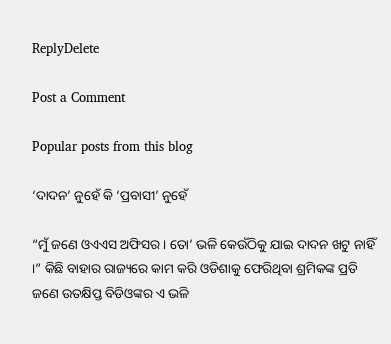ReplyDelete

Post a Comment

Popular posts from this blog

‘ଦାଦନ’ ନୁହେଁ କି ‘ପ୍ରବାସୀ’ ନୁହେଁ

“ମୁଁ ଜଣେ ଓଏଏସ ଅଫିସର । ତୋ’ ଭଳି କେଉଁଠିକୁ ଯାଇ ଦାଦନ ଖଟୁ ନାହିଁ ।” କିଛି ବାହାର ରାଜ୍ୟରେ କାମ କରି ଓଡିଶାକୁ ଫେରିଥିବା ଶ୍ରମିକଙ୍କ ପ୍ରତି ଜଣେ ଉତକ୍ଷିପ୍ତ ବିଡିଓଙ୍କର ଏ ଭଳି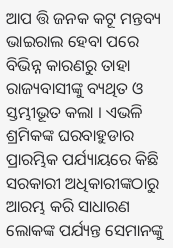ଆପ ତ୍ତି ଜନକ କଟୂ ମନ୍ତବ୍ୟ ଭାଇରାଲ ହେବା ପରେ ବିଭିନ୍ନ କାରଣରୁ ତାହା ରାଜ୍ୟବାସୀଙ୍କୁ ବ୍ୟଥିତ ଓ ସ୍ତମ୍ଭୀଭୂତ କଲା । ଏଭଳି ଶ୍ରମିକଙ୍କ ଘରବାହୁଡାର ପ୍ରାରମ୍ଭିକ ପର୍ଯ୍ୟାୟରେ କିଛି ସରକାରୀ ଅଧିକାରୀଙ୍କଠାରୁ ଆରମ୍ଭ କରି ସାଧାରଣ ଲୋକଙ୍କ ପର୍ଯ୍ୟନ୍ତ ସେମାନଙ୍କୁ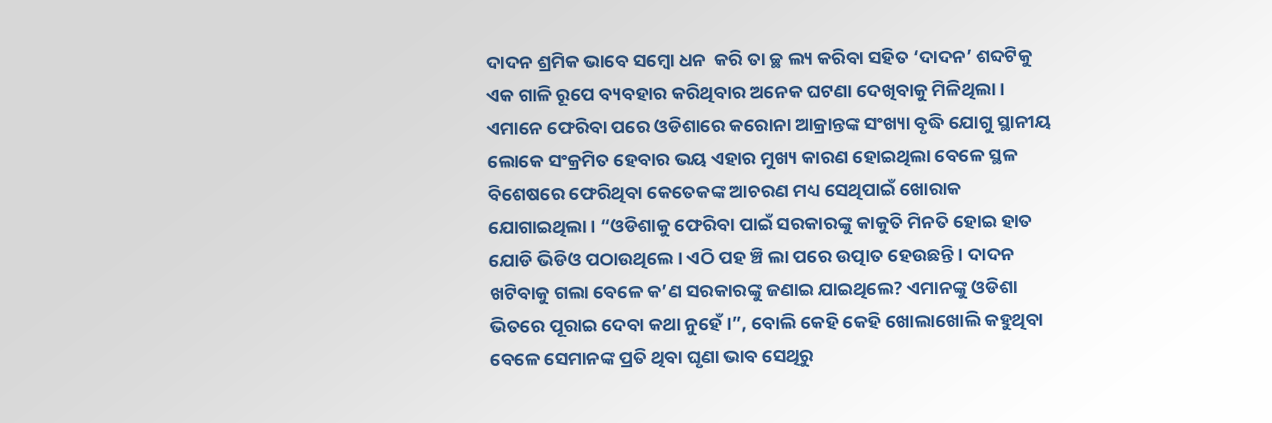ଦାଦନ ଶ୍ରମିକ ଭାବେ ସମ୍ବୋ ଧନ  କରି ତା ଚ୍ଛ ଲ୍ୟ କରିବା ସହିତ ‘ଦାଦନ’ ଶବ୍ଦଟିକୁ ଏକ ଗାଳି ରୂପେ ବ୍ୟବହାର କରିଥିବାର ଅନେକ ଘଟଣା ଦେଖିବାକୁ ମିଳିଥିଲା । ଏମାନେ ଫେରିବା ପରେ ଓଡିଶାରେ କରୋନା ଆକ୍ରାନ୍ତଙ୍କ ସଂଖ୍ୟା ବୃଦ୍ଧି ଯୋଗୁ ସ୍ଥାନୀୟ ଲୋକେ ସଂକ୍ରମିତ ହେବାର ଭୟ ଏହାର ମୁଖ୍ୟ କାରଣ ହୋଇଥିଲା ବେଳେ ସ୍ଥଳ ବିଶେଷରେ ଫେରିଥିବା କେତେକଙ୍କ ଆଚରଣ ମଧ୍ୟ ସେଥିପାଇଁ ଖୋରାକ ଯୋଗାଇଥିଲା । “ଓଡିଶାକୁ ଫେରିବା ପାଇଁ ସରକାରଙ୍କୁ କାକୁତି ମିନତି ହୋଇ ହାତ ଯୋଡି ଭିଡିଓ ପଠାଉଥିଲେ । ଏଠି ପହ ଞ୍ଚି ଲା ପରେ ଉତ୍ପାତ ହେଉଛନ୍ତି । ଦାଦନ ଖଟିବାକୁ ଗଲା ବେଳେ କ’ଣ ସରକାରଙ୍କୁ ଜଣାଇ ଯାଇଥିଲେ? ଏମାନଙ୍କୁ ଓଡିଶା ଭିତରେ ପୂରାଇ ଦେବା କଥା ନୁହେଁ ।”, ବୋଲି କେହି କେହି ଖୋଲାଖୋଲି କହୁଥିବା ବେଳେ ସେମାନଙ୍କ ପ୍ରତି ଥିବା ଘୃଣା ଭାବ ସେଥିରୁ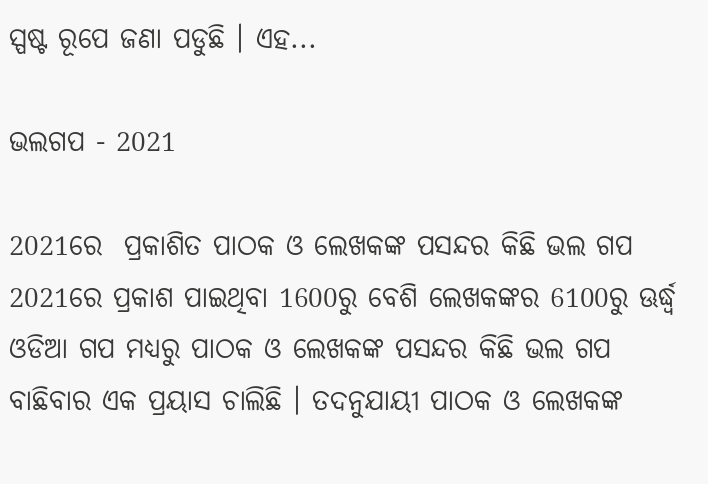ସ୍ପଷ୍ଟ ରୂପେ ଜଣା ପଡୁଛି । ଏହ...

ଭଲଗପ - 2021

2021ରେ  ପ୍ରକାଶିତ ପାଠକ ଓ ଲେଖକଙ୍କ ପସନ୍ଦର କିଛି ଭଲ ଗପ 2021ରେ ପ୍ରକାଶ ପାଇଥିବା 1600ରୁ ବେଶି ଲେଖକଙ୍କର 6100ରୁ ଊର୍ଦ୍ଧ୍ୱ ଓଡିଆ ଗପ ମଧ୍ୟରୁ ପାଠକ ଓ ଲେଖକଙ୍କ ପସନ୍ଦର କିଛି ଭଲ ଗପ ବାଛିବାର ଏକ ପ୍ରୟାସ ଚାଲିଛି । ତଦନୁଯାୟୀ ପାଠକ ଓ ଲେଖକଙ୍କ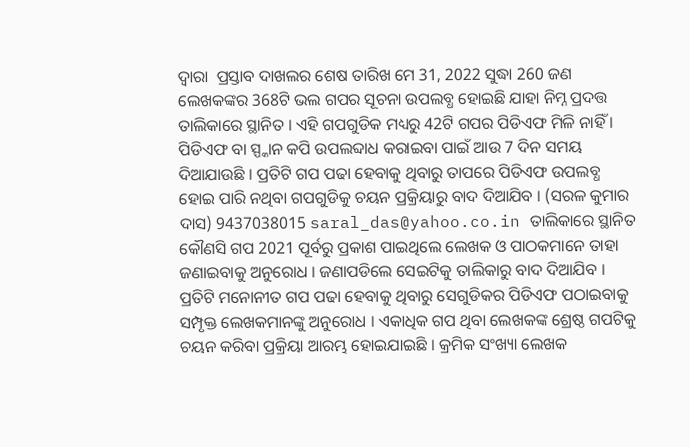ଦ୍ୱାରା  ପ୍ରସ୍ତାବ ଦାଖଲର ଶେଷ ତାରିଖ ମେ 31, 2022 ସୁଦ୍ଧା 260 ଜଣ ଲେଖକଙ୍କର 368ଟି ଭଲ ଗପର ସୂଚନା ଉପଲବ୍ଧ ହୋଇଛି ଯାହା ନିମ୍ନ ପ୍ରଦତ୍ତ ତାଲିକାରେ ସ୍ଥାନିତ । ଏହି ଗପଗୁଡିକ ମଧ୍ୟରୁ 42ଟି ଗପର ପିଡିଏଫ ମିଳି ନାହିଁ । ପିଡିଏଫ ବା ସ୍ପ୍କାନ କପି ଉପଲବ୍ଦାଧ କରାଇବା ପାଇଁ ଆଉ 7 ଦିନ ସମୟ ଦିଆଯାଉଛି । ପ୍ରତିଟି ଗପ ପଢା ହେବାକୁ ଥିବାରୁ ତାପରେ ପିଡିଏଫ ଉପଲବ୍ଧ ହୋଇ ପାରି ନଥିବା ଗପଗୁଡିକୁ ଚୟନ ପ୍ରକ୍ରିୟାରୁ ବାଦ ଦିଆଯିବ । (ସରଳ କୁମାର ଦାସ) 9437038015 saral_das@yahoo.co.in ତାଲିକାରେ ସ୍ଥାନିତ କୌଣସି ଗପ 2021 ପୂର୍ବରୁ ପ୍ରକାଶ ପାଇଥିଲେ ଲେଖକ ଓ ପାଠକମାନେ ତାହା ଜଣାଇବାକୁ ଅନୁରୋଧ । ଜଣାପଡିଲେ ସେଇଟିକୁ ତାଲିକାରୁ ବାଦ ଦିଆଯିବ । ପ୍ରତିଟି ମନୋନୀତ ଗପ ପଢା ହେବାକୁ ଥିବାରୁ ସେଗୁଡିକର ପିଡିଏଫ ପଠାଇବାକୁ ସମ୍ପୃକ୍ତ ଲେଖକମାନଙ୍କୁ ଅନୁରୋଧ । ଏକାଧିକ ଗପ ଥିବା ଲେଖକଙ୍କ ଶ୍ରେଷ୍ଠ ଗପଟିକୁ ଚୟନ କରିବା ପ୍ରକ୍ରିୟା ଆରମ୍ଭ ହୋଇଯାଇଛି । କ୍ରମିକ ସଂଖ୍ୟା ଲେଖକ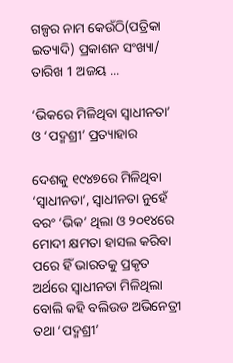ଗଳ୍ପର ନାମ କେଉଁଠି(ପତ୍ରିକା ଇତ୍ୟାଦି) ପ୍ରକାଶନ ସଂଖ୍ୟା/ ତାରିଖ 1 ଅଜୟ ...

‘ଭିକରେ ମିଳିଥିବା ସ୍ୱାଧୀନତା’ ଓ ‘ପଦ୍ମଶ୍ରୀ’ ପ୍ରତ୍ୟାହାର

ଦେଶକୁ ୧୯୪୭ରେ ମିଳିଥିବା ‘ସ୍ୱାଧୀନତା’, ସ୍ୱାଧୀନତା ନୁହେଁ ବରଂ ‘ଭିକ’ ଥିଲା ଓ ୨୦୧୪ରେ ମୋଦୀ କ୍ଷମତା ହାସଲ କରିବା ପରେ ହିଁ ଭାରତକୁ ପ୍ରକୃତ ଅର୍ଥରେ ସ୍ୱାଧୀନତା ମିଳିଥିଲା ବୋଲି କହି ବଲିଉଡ ଅଭିନେତ୍ରୀ ତଥା ‘ପଦ୍ମଶ୍ରୀ’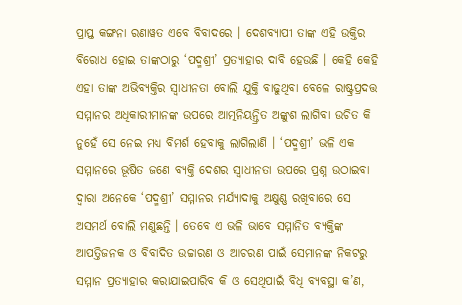ପ୍ରାପ୍ତ କଙ୍ଗନା ରଣାୱତ ଏବେ ବିବାଦରେ । ଦେଶବ୍ୟାପୀ ତାଙ୍କ ଏହି ଉକ୍ତିର ବିରୋଧ ହୋଇ ତାଙ୍କଠାରୁ ‘ପଦ୍ମଶ୍ରୀ’ ପ୍ରତ୍ୟାହାର ଦାବି ହେଉଛି । କେହି କେହି ଏହା ତାଙ୍କ ଅଭିବ୍ୟକ୍ତିର ସ୍ୱାଧୀନତା ବୋଲି ଯୁକ୍ତି ବାଢୁଥିବା ବେଳେ ରାଷ୍ଟ୍ରପ୍ରଦତ୍ତ ସମ୍ମାନର ଅଧିକାରୀମାନଙ୍କ ଉପରେ ଆତ୍ମନିୟନ୍ତ୍ରିତ ଅଙ୍କୁଶ ଲାଗିବା ଉଚିତ କି ନୁହେଁ ସେ ନେଇ ମଧ୍ୟ ବିମର୍ଶ ହେବାକୁ ଲାଗିଲାଣି । ‘ପଦ୍ମଶ୍ରୀ’ ଭଳି ଏକ ସମ୍ମାନରେ ଭୂଷିତ ଜଣେ ବ୍ୟକ୍ତି ଦେଶର ସ୍ୱାଧୀନତା ଉପରେ ପ୍ରଶ୍ନ ଉଠାଇବା ଦ୍ୱାରା ଅନେକେ ‘ପଦ୍ମଶ୍ରୀ’ ସମ୍ମାନର ମର୍ଯ୍ୟାଦାକୁ ଅକ୍ଷୁଣ୍ଣ ରଖିବାରେ ସେ ଅସମର୍ଥ ବୋଲି ମଣୁଛନ୍ତି । ତେବେ ଏ ଭଳି ଭାବେ ସମ୍ମାନିତ ବ୍ୟକ୍ତିଙ୍କ ଆପତ୍ତିଜନକ ଓ ବିବାଦିତ ଉଚ୍ଚାରଣ ଓ ଆଚରଣ ପାଇଁ ସେମାନଙ୍କ ନିକଟରୁ ସମ୍ମାନ ପ୍ରତ୍ୟାହାର କରାଯାଇପାରିବ କି ଓ ସେଥିପାଇଁ ବିଧି ବ୍ୟବସ୍ଥା କ’ଣ,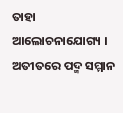ତାହା ଆଲୋଚନାଯୋଗ୍ୟ । ଅତୀତରେ ପଦ୍ମ ସମ୍ମାନ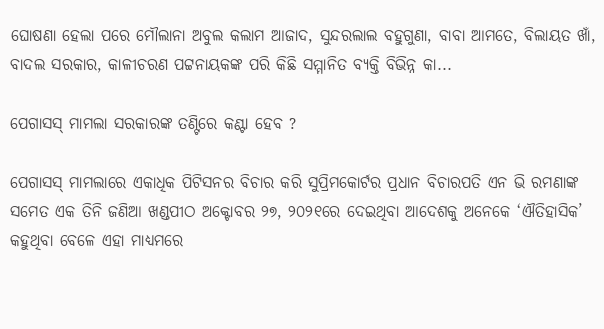ଘୋଷଣା ହେଲା ପରେ ମୌଲାନା ଅବୁଲ କଲାମ ଆଜାଦ, ସୁନ୍ଦରଲାଲ ବହୁଗୁଣା, ବାବା ଆମତେ, ବିଲାୟତ ଖାଁ, ବାଦଲ ସରକାର, କାଳୀଚରଣ ପଟ୍ଟନାୟକଙ୍କ ପରି କିଛି ସମ୍ମାନିତ ବ୍ୟକ୍ତି ବିଭିନ୍ନ କା...

ପେଗାସସ୍ ମାମଲା ସରକାରଙ୍କ ତଣ୍ଟିରେ କଣ୍ଟା ହେବ ?

ପେଗାସସ୍ ମାମଲାରେ ଏକାଧିକ ପିଟିସନର ବିଚାର କରି ସୁପ୍ରିମକୋର୍ଟର ପ୍ରଧାନ ବିଚାରପତି ଏନ ଭି ରମଣାଙ୍କ ସମେତ ଏକ ତିନି ଜଣିଆ ଖଣ୍ଡପୀଠ ଅକ୍ଟୋବର ୨୭, ୨୦୨୧ରେ ଦେଇଥିବା ଆଦେଶକୁ ଅନେକେ ‘ଐତିହାସିକ’ କହୁଥିବା ବେଳେ ଏହା ମାଧ୍ୟମରେ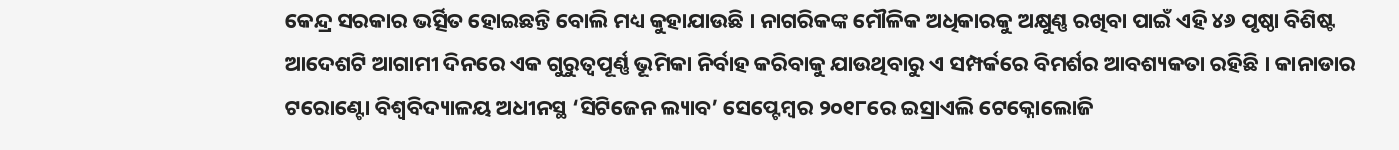କେନ୍ଦ୍ର ସରକାର ଭର୍ତ୍ସିତ ହୋଇଛନ୍ତି ବୋଲି ମଧ୍ୟ କୁହାଯାଉଛି । ନାଗରିକଙ୍କ ମୌଳିକ ଅଧିକାରକୁ ଅକ୍ଷୁଣ୍ଣ ରଖିବା ପାଇଁ ଏହି ୪୬ ପୃଷ୍ଠା ବିଶିଷ୍ଟ ଆଦେଶଟି ଆଗାମୀ ଦିନରେ ଏକ ଗୁରୁତ୍ୱପୂର୍ଣ୍ଣ ଭୂମିକା ନିର୍ବାହ କରିବାକୁ ଯାଉଥିବାରୁ ଏ ସମ୍ପର୍କରେ ବିମର୍ଶର ଆବଶ୍ୟକତା ରହିଛି । କାନାଡାର ଟରୋଣ୍ଟୋ ବିଶ୍ୱବିଦ୍ୟାଳୟ ଅଧୀନସ୍ଥ ‘ସିଟିଜେନ ଲ୍ୟାବ’ ସେପ୍ଟେମ୍ୱର ୨୦୧୮ରେ ଇସ୍ରାଏଲି ଟେକ୍ନୋଲୋଜି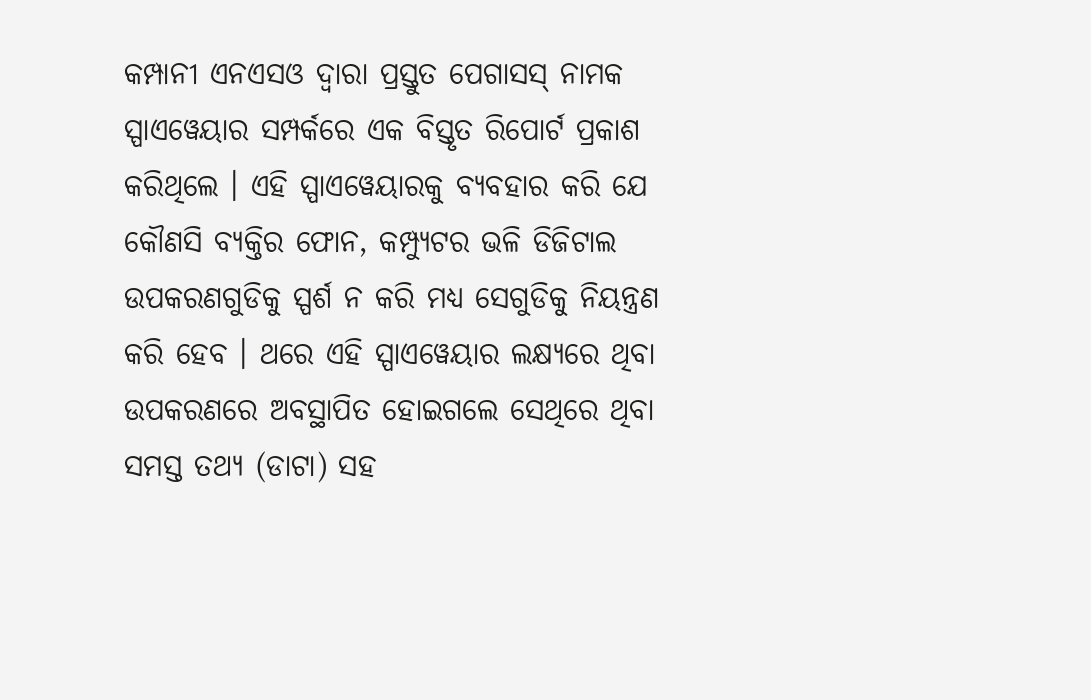କମ୍ପାନୀ ଏନଏସଓ ଦ୍ୱାରା ପ୍ରସ୍ତୁତ ପେଗାସସ୍ ନାମକ ସ୍ପାଏୱେୟାର ସମ୍ପର୍କରେ ଏକ ବିସ୍ତୃତ ରିପୋର୍ଟ ପ୍ରକାଶ କରିଥିଲେ । ଏହି ସ୍ପାଏୱେୟାରକୁ ବ୍ୟବହାର କରି ଯେ କୌଣସି ବ୍ୟକ୍ତିର ଫୋନ, କମ୍ପ୍ୟୁଟର ଭଳି ଡିଜିଟାଲ ଉପକରଣଗୁଡିକୁ ସ୍ପର୍ଶ ନ କରି ମଧ୍ୟ ସେଗୁଡିକୁ ନିୟନ୍ତ୍ରଣ କରି ହେବ । ଥରେ ଏହି ସ୍ପାଏୱେୟାର ଲକ୍ଷ୍ୟରେ ଥିବା ଉପକରଣରେ ଅବସ୍ଥାପିତ ହୋଇଗଲେ ସେଥିରେ ଥିବା ସମସ୍ତ ତଥ୍ୟ (ଡାଟା) ସହ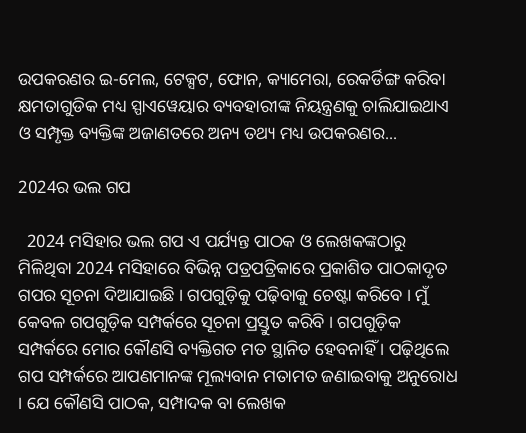ଉପକରଣର ଇ-ମେଲ, ଟେକ୍ସଟ, ଫୋନ, କ୍ୟାମେରା, ରେକର୍ଡିଙ୍ଗ କରିବା କ୍ଷମତାଗୁଡିକ ମଧ୍ୟ ସ୍ପାଏୱେୟାର ବ୍ୟବହାରୀଙ୍କ ନିୟନ୍ତ୍ରଣକୁ ଚାଲିଯାଇଥାଏ ଓ ସମ୍ପୃକ୍ତ ବ୍ୟକ୍ତିଙ୍କ ଅଜାଣତରେ ଅନ୍ୟ ତଥ୍ୟ ମଧ୍ୟ ଉପକରଣର...

2024ର ଭଲ ଗପ

  2024 ମସିହାର ଭଲ ଗପ ଏ ପର୍ଯ୍ୟନ୍ତ ପାଠକ ଓ ଲେଖକଙ୍କଠାରୁ ମିଳିଥିବା 2024 ମସିହାରେ ବିଭିନ୍ନ ପତ୍ରପତ୍ରିକାରେ ପ୍ରକାଶିତ ପାଠକାଦୃତ ଗପର ସୂଚନା ଦିଆଯାଇଛି । ଗପଗୁଡ଼ିକୁ ପଢ଼ିବାକୁ ଚେଷ୍ଟା କରିବେ । ମୁଁ କେବଳ ଗପଗୁଡ଼ିକ ସମ୍ପର୍କରେ ସୂଚନା ପ୍ରସ୍ତୁତ କରିବି । ଗପଗୁଡ଼ିକ ସମ୍ପର୍କରେ ମୋର କୌଣସି ବ୍ୟକ୍ତିଗତ ମତ ସ୍ଥାନିତ ହେବନାହିଁ । ପଢ଼ିଥିଲେ ଗପ ସମ୍ପର୍କରେ ଆପଣମାନଙ୍କ ମୂଲ୍ୟବାନ ମତାମତ ଜଣାଇବାକୁ ଅନୁରୋଧ । ଯେ କୌଣସି ପାଠକ, ସମ୍ପାଦକ ବା ଲେଖକ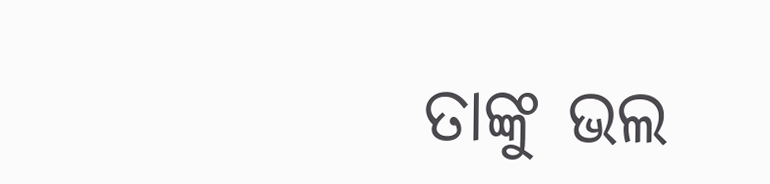ତାଙ୍କୁ ଭଲ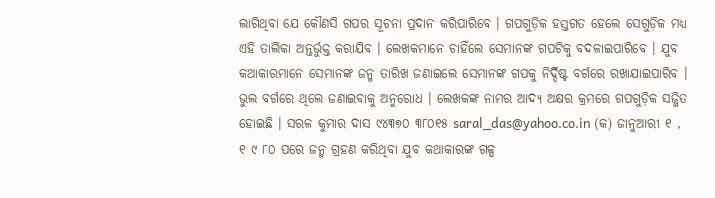ଲାଗିଥିବା ଯେ କୌଣସି ଗପର ସୂଚନା ପ୍ରଦାନ କରିପାରିବେ । ଗପଗୁଡ଼ିକ ହସ୍ତଗତ ହେଲେ ସେଗୁଡ଼ିକ ମଧ୍ୟ ଏହି ତାଲିକା ଅନ୍ତର୍ଭୁକ୍ତ କରାଯିବ । ଲେଖକମାନେ ଚାହିଁଲେ ସେମାନଙ୍କ ଗପଟିକୁ ବଦଳାଇପାରିବେ । ଯୁବ କଥାକାରମାନେ ସେମାନଙ୍କ ଜନ୍ମ ତାରିଖ ଜଣାଇଲେ ସେମାନଙ୍କ ଗପକୁ ନିର୍ଦ୍ଦିଷ୍ଟ ବର୍ଗରେ ରଖାଯାଇପାରିବ । ଭୁଲ ବର୍ଗରେ ଥିଲେ ଜଣାଇବାକୁ ଅନୁରୋଧ । ଲେଖକଙ୍କ ନାମର ଆଦ୍ୟ ଅକ୍ଷର କ୍ରମରେ ଗପଗୁଡ଼ିକ ସଜ୍ଜିତ ହୋଇଛି । ସରଳ କୁମାର ଦାସ ୯୪୩୭୦ ୩୮୦୧୫ saral_das@yahoo.co.in (କ) ଜାନୁଆରୀ ୧ , ୧ ୯ ୮୦ ପରେ ଜନ୍ମ ଗ୍ରହଣ କରିଥିବା ଯୁବ କଥାକାରଙ୍କ ଗଳ୍ପ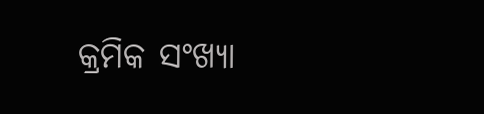କ୍ରମିକ ସଂଖ୍ୟା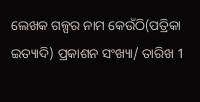ଲେଖକ ଗଳ୍ପର ନାମ କେଉଁଠି(ପତ୍ରିକା ଇତ୍ୟାଦି) ପ୍ରକାଶନ ସଂଖ୍ୟା/ ତାରିଖ 1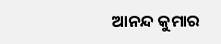ଆନନ୍ଦ କୁମାର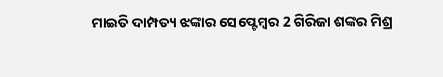ମାଇତି ଦାମ୍ପତ୍ୟ ଝଙ୍କାର ସେପ୍ଟେମ୍ୱର 2 ଗିରିଜା ଶଙ୍କର ମିଶ୍ର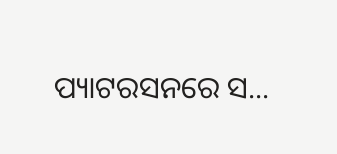ପ୍ୟାଟରସନରେ ସ...